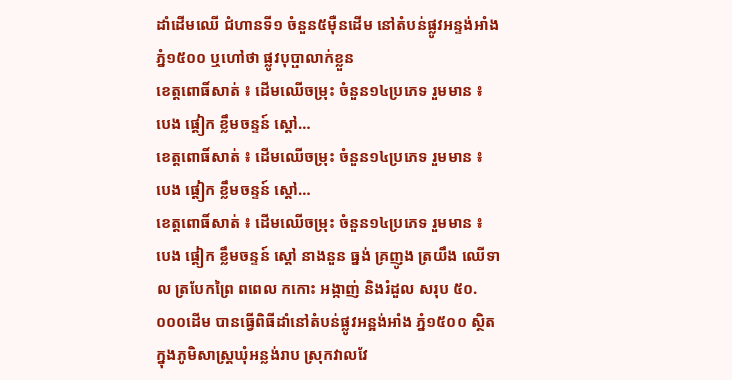ដាំដើមឈើ ជំហានទី១ ចំនួន៥ម៉ឺនដើម នៅតំបន់ផ្លូវអន្ទង់អាំង ភ្នំ១៥០០ ឬហៅថា ផ្លូវបុប្ផាលាក់ខ្លួន
ខេត្តពោធិ៍សាត់ ៖ ដើមឈើចម្រុះ ចំនួន១៤ប្រភេទ រួមមាន ៖ បេង ផ្ដៀក ខ្លឹមចន្ទន៍ ស្ដៅ…
ខេត្តពោធិ៍សាត់ ៖ ដើមឈើចម្រុះ ចំនួន១៤ប្រភេទ រួមមាន ៖ បេង ផ្ដៀក ខ្លឹមចន្ទន៍ ស្ដៅ…
ខេត្តពោធិ៍សាត់ ៖ ដើមឈើចម្រុះ ចំនួន១៤ប្រភេទ រួមមាន ៖ បេង ផ្ដៀក ខ្លឹមចន្ទន៍ ស្ដៅ នាងនួន ធ្នង់ គ្រញូង ត្រយឹង ឈើទាល ត្របែកព្រៃ ពពេល កកោះ អង្កាញ់ និងរំដួល សរុប ៥០.០០០ដើម បានធ្វើពិធីដាំនៅតំបន់ផ្លូវអន្អង់អាំង ភ្នំ១៥០០ ស្ថិតក្នុងភូមិសាស្ត្រឃុំអន្លង់រាប ស្រុកវាលវែ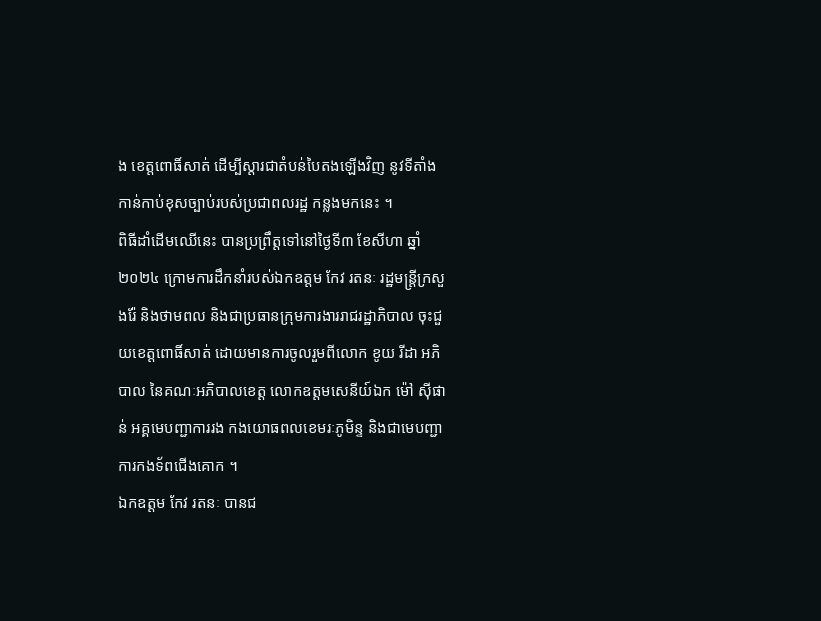ង ខេត្តពោធិ៍សាត់ ដើម្បីស្ដារជាតំបន់បៃតងឡើងវិញ នូវទីតាំងកាន់កាប់ខុសច្បាប់របស់ប្រជាពលរដ្ឋ កន្លងមកនេះ ។
ពិធីដាំដើមឈើនេះ បានប្រព្រឹត្តទៅនៅថ្ងៃទី៣ ខែសីហា ឆ្នាំ២០២៤ ក្រោមការដឹកនាំរបស់ឯកឧត្តម កែវ រតនៈ រដ្ឋមន្ត្រីក្រសួងរ៉ែ និងថាមពល និងជាប្រធានក្រុមការងាររាជរដ្ឋាភិបាល ចុះជួយខេត្តពោធិ៍សាត់ ដោយមានការចូលរួមពីលោក ខូយ រីដា អភិបាល នៃគណៈអភិបាលខេត្ត លោកឧត្តមសេនីយ៍ឯក ម៉ៅ ស៊ីផាន់ អគ្គមេបញ្ជាការរង កងយោធពលខេមរៈភូមិន្ទ និងជាមេបញ្ជាការកងទ័ពជើងគោក ។
ឯកឧត្តម កែវ រតនៈ បានជ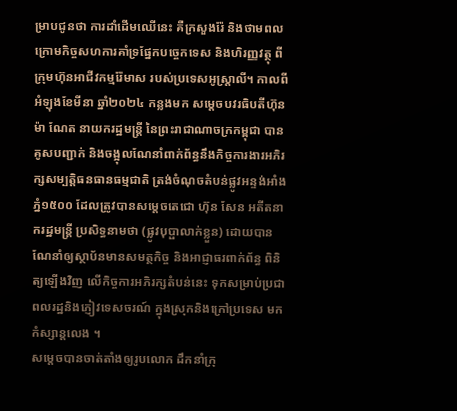ម្រាបជូនថា ការដាំដើមឈើនេះ គឺក្រសួងរ៉ែ និងថាមពល ក្រោមកិច្ចសហការគាំទ្រផ្នែកបច្ចេកទេស និងហិរញ្ញវត្ថុ ពីក្រុមហ៊ុនអាជីវកម្មរ៉ែមាស របស់ប្រទេសអូស្ត្រាលី។ កាលពីអំឡុងខែមីនា ឆ្នាំ២០២៤ កន្លងមក សម្ដេចបវរធិបតីហ៊ុន ម៉ា ណែត នាយករដ្ឋមន្ត្រី នៃព្រះរាជាណាចក្រកម្ពុជា បានគូសបញ្ជាក់ និងចង្អុលណែនាំពាក់ព័ន្ធនឹងកិច្ចការងារអភិរក្សសម្បត្តិធនធានធម្មជាតិ ត្រង់ចំណុចតំបន់ផ្លូវអន្ទង់អាំង ភ្នំ១៥០០ ដែលត្រូវបានសម្ដេចតេជោ ហ៊ុន សែន អតីតនាករដ្ឋមន្ត្រី ប្រសិទ្ធនាមថា (ផ្លូវបុប្ផាលាក់ខ្លួន) ដោយបានណែនាំឲ្យស្ថាប័នមានសមត្ថកិច្ច និងអាជ្ញាធរពាក់ព័ន្ធ ពិនិត្យឡើងវិញ លើកិច្ចការអភិរក្សតំបន់នេះ ទុកសម្រាប់ប្រជាពលរដ្ឋនិងភ្ញៀវទេសចរណ៍ ក្នុងស្រុកនិងក្រៅប្រទេស មកកំស្សាន្តលេង ។
សម្ដេចបានចាត់តាំងឲ្យរូបលោក ដឹកនាំក្រុ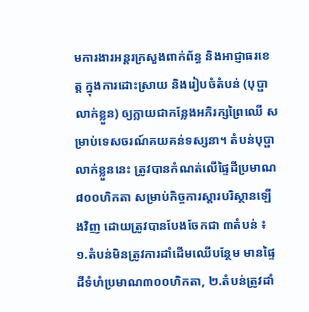មការងារអន្តរក្រសួងពាក់ព័ន្ធ និងអាជ្ញាធរខេត្ត ក្នុងការដោះស្រាយ និងរៀបចំតំបន់ (បុប្ផាលាក់ខ្លួន) ឲ្យក្លាយជាកន្លែងអភិរក្សព្រៃឈើ សម្រាប់ទេសចរណ៍គយគន់ទស្សនា។ តំបន់បុប្ផាលាក់ខ្លួននេះ ត្រូវបានកំណត់លើផ្ទៃដីប្រមាណ ៨០០ហិកតា សម្រាប់កិច្ចការស្ដារបរិស្ថានឡើងវិញ ដោយត្រូវបានបែងចែកជា ៣តំបន់ ៖ ១.តំបន់មិនត្រូវការដាំដើមឈើបន្ថែម មានផ្ទៃដីទំហំប្រមាណ៣០០ហិកតា, ២.តំបន់ត្រូវដាំ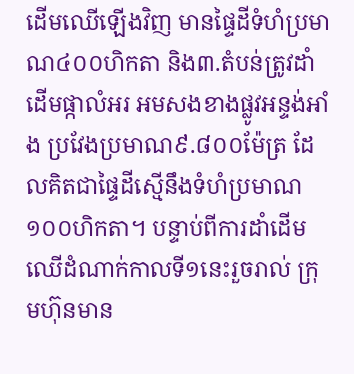ដើមឈើឡើងវិញ មានផ្ទៃដីទំហំប្រមាណ៤០០ហិកតា និង៣.តំបន់ត្រូវដាំដើមផ្កាលំអរ អមសងខាងផ្លូវអន្ទង់អាំង ប្រវែងប្រមាណ៩.៨០០ម៉ែត្រ ដែលគិតជាផ្ទៃដីស្មើនឹងទំហំប្រមាណ១០០ហិកតា។ បន្ទាប់ពីការដាំដើមឈើដំណាក់កាលទី១នេះរួចរាល់ ក្រុមហ៊ុនមាន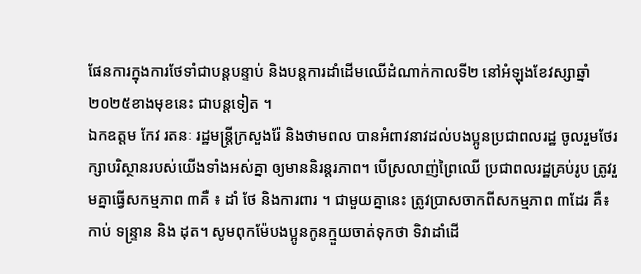ផែនការក្នុងការថែទាំជាបន្តបន្ទាប់ និងបន្តការដាំដើមឈើដំណាក់កាលទី២ នៅអំឡុងខែវស្សាឆ្នាំ២០២៥ខាងមុខនេះ ជាបន្តទៀត ។
ឯកឧត្តម កែវ រតនៈ រដ្ឋមន្ត្រីក្រសួងរ៉ែ និងថាមពល បានអំពាវនាវដល់បងប្អូនប្រជាពលរដ្ឋ ចូលរួមថែរក្សាបរិស្ថានរបស់យើងទាំងអស់គ្នា ឲ្យមាននិរន្តរភាព។ បើស្រលាញ់ព្រៃឈើ ប្រជាពលរដ្ឋគ្រប់រូប ត្រូវរួមគ្នាធ្វើសកម្មភាព ៣គឺ ៖ ដាំ ថែ និងការពារ ។ ជាមួយគ្នានេះ ត្រូវប្រាសចាកពីសកម្មភាព ៣ដែរ គឺ៖ កាប់ ទន្ទ្រាន និង ដុត។ សូមពុកម៉ែបងប្អូនកូនក្មួយចាត់ទុកថា ទិវាដាំដើ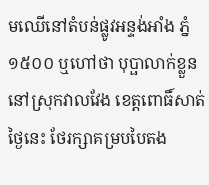មឈើនៅតំបន់ផ្លូវអន្ទង់អាំង ភ្នំ១៥០០ ឬហៅថា បុប្ផាលាក់ខ្លួន នៅស្រុកវាលវែង ខេត្តពោធិ៍សាត់ថ្ងៃនេះ ថែរក្សាគម្របបៃតង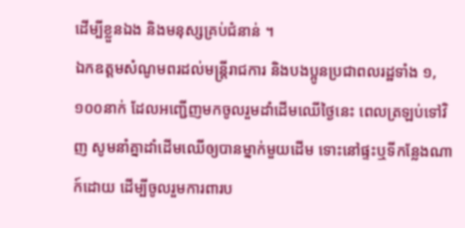ដើម្បីខ្លួនឯង និងមនុស្សគ្រប់ជំនាន់ ។
ឯកឧត្តមសំណូមពរដល់មន្ត្រីរាជការ និងបងប្អូនប្រជាពលរដ្ឋទាំង ១,១០០នាក់ ដែលអញ្ជើញមកចូលរួមដាំដើមឈើថ្ងៃនេះ ពេលត្រឡប់ទៅវិញ សូមនាំគ្នាដាំដើមឈើឲ្យបានម្នាក់មួយដើម ទោះនៅផ្ទះឬទីកន្លែងណាក៍ដោយ ដើម្បីចូលរួមការពារប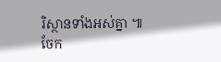រិស្ថានទាំងអស់គ្នា ៕
ចែក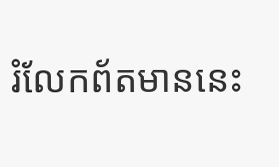រំលែកព័តមាននេះ